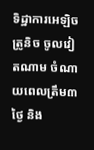ទិដ្ឋាការអេឡិចត្រូនិច ចូលវៀតណាម ចំណាយពេលត្រឹម៣ថ្ងៃ និង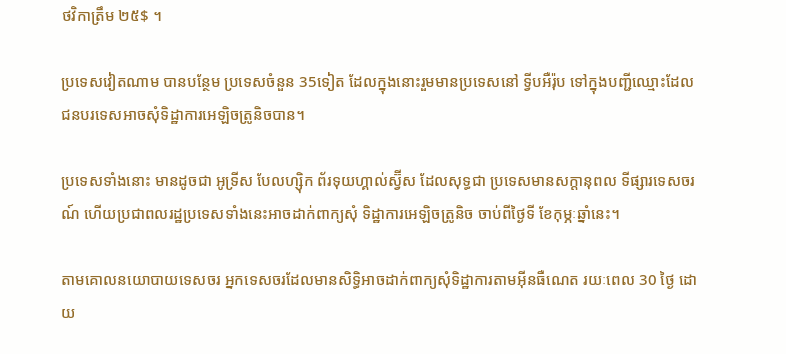ថវិកាត្រឹម ២៥$ ។

ប្រទេសវៀតណាម បានបន្ថែម ប្រទេសចំនួន 35ទៀត ដែលក្នុងនោះរួមមានប្រទេសនៅ ទ្វីបអឺរ៉ុប ទៅក្នុងបញ្ជីឈ្មោះដែល ជនបរទេសអាចសុំទិដ្ឋាការអេឡិចត្រូនិចបាន។

ប្រទេសទាំងនោះ មានដូចជា អូទ្រីស បែលហ្ស៊ិក ព័រទុយហ្គាល់ស្វ៊ីស ដែលសុទ្ធជា ប្រទេសមានសក្ដានុពល ទីផ្សារទេសចរណ៍ ហើយប្រជាពលរដ្ឋប្រទេសទាំងនេះអាចដាក់ពាក្យសុំ ទិដ្ឋាការអេឡិចត្រូនិច ចាប់ពីថ្ងៃទី ខែកុម្ភៈឆ្នាំនេះ។

តាមគោលនយោបាយទេសចរ អ្នកទេសចរដែលមានសិទ្ធិអាចដាក់ពាក្យសុំទិដ្ឋាការតាមអ៊ីនធឺណេត រយៈពេល 30 ថ្ងៃ ដោយ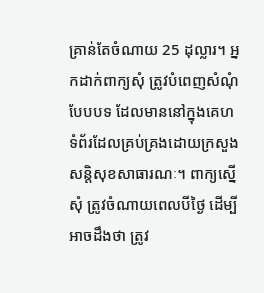គ្រាន់តែចំណាយ 25 ដុល្លារ។ អ្នកដាក់ពាក្យសុំ ត្រូវបំពេញសំណុំបែបបទ ដែលមាននៅក្នុងគេហទំព័រដែលគ្រប់គ្រងដោយក្រសួងសន្តិសុខសាធារណៈ។ ពាក្យស្នើសុំ ត្រូវចំណាយពេលបីថ្ងៃ ដើម្បីអាចដឹងថា ត្រូវ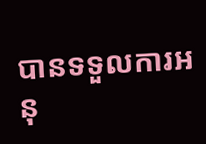បានទទួលការអនុ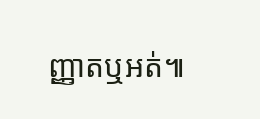ញ្ញាតឬអត់៕